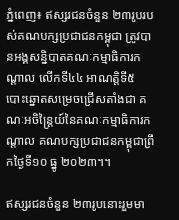ភ្នំពេញ៖ ឥស្សរជនចំនួន ២៣រូបរបស់គណបក្សប្រជាជនកម្ពុជា ត្រូវបានអង្គសន្និបាតគណៈកម្មាធិការកណ្តាល លើកទី៤៤ អាណត្តិទី៥ បោះឆ្នោតសម្រេចជ្រើសតាំងជា គណៈអចិន្ត្រៃយ៍នៃគណៈកម្មាធិការកណ្តាល គណបក្សប្រជាជនកម្ពុជាព្រឹកថ្ងៃទី១០ ធ្នូ ២០២៣។។

ឥស្សរជនចំនួន ២៣រូបនោះរួមមា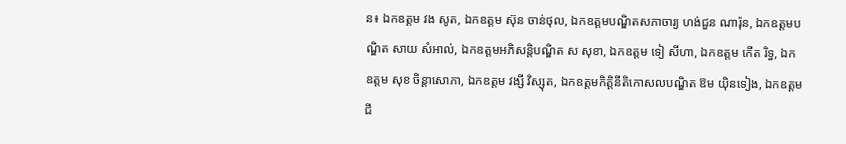ន៖ ឯកឧត្តម វង សូត, ឯកឧត្តម ស៊ុន ចាន់ថុល, ឯកឧត្តមបណ្ឌិតសភាចារ្យ ហង់ជួន ណារ៉ុន, ឯកឧត្តមបណ្ឌិត សាយ សំអាល់, ឯកឧត្តមអភិសន្តិបណ្ឌិត ស សុខា, ឯកឧត្តម ទៀ សីហា, ឯកឧត្តម កើត រិទ្ធ, ឯកឧត្តម សុខ ចិន្តាសោភា, ឯកឧត្តម វង្សី វិស្សុត, ឯកឧត្តមកិត្តិនីតិកោសលបណ្ឌិត ឱម យ៉ិនទៀង, ឯកឧត្តម ជី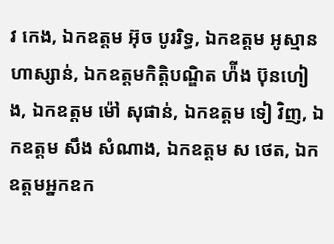វ កេង, ឯកឧត្តម អ៊ុច បូររិទ្ធ, ឯកឧត្តម អូស្មាន ហាស្សាន់, ឯកឧត្តមកិត្តិបណ្ឌិត ហ៉ីង ប៊ុនហៀង, ឯកឧត្តម ម៉ៅ សុផាន់, ឯកឧត្តម ទៀ វិញ, ឯកឧត្តម សឹង សំណាង, ឯកឧត្តម ស ថេត, ឯកឧត្តមអ្នកឧក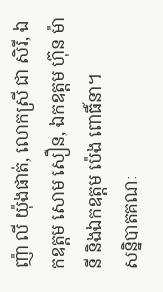ញ៉ា លី យ៉ុងផាត់, លោកស្រី ជា សិរី, ឯកឧត្តម សោម សឿន, ឯកឧត្តម ហ៊ុន ម៉ានី និងឯកឧត្តម ប៉េង ពោធិ៍នា។
សន្និបាតគណៈ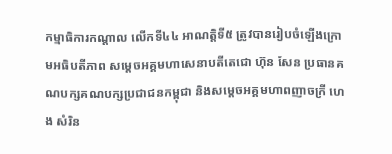កម្មាធិការកណ្តាល លើកទី៤៤ អាណត្តិទី៥ ត្រូវបានរៀបចំឡើងក្រោមអធិបតីភាព សម្តេចអគ្គមហាសេនាបតីតេជោ ហ៊ុន សែន ប្រធានគណបក្សគណបក្សប្រជាជនកម្ពុជា និងសម្តេចអគ្គមហាពញាចក្រី ហេង សំរិន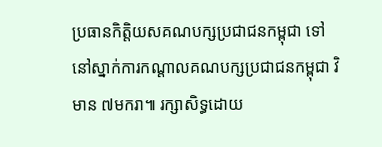ប្រធានកិត្តិយសគណបក្សប្រជាជនកម្ពុជា ទៅនៅស្នាក់ការកណ្ដាលគណបក្សប្រជាជនកម្ពុជា វិមាន ៧មករា៕ រក្សាសិទ្ធដោយ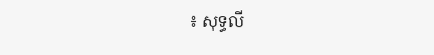៖ សុទ្ធលី